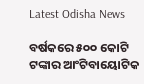Latest Odisha News

ବର୍ଷକରେ ୫୦୦ କୋଟି ଟଙ୍କାର ଆଂଟିବାୟୋଟିକ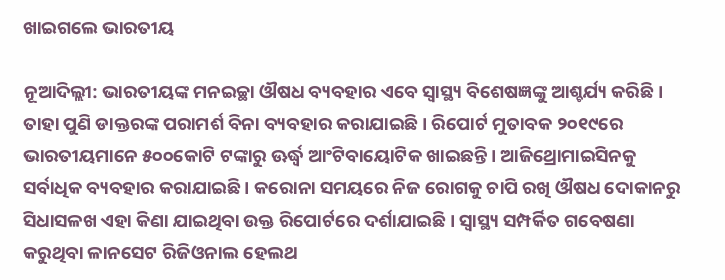ଖାଇଗଲେ ଭାରତୀୟ

ନୂଆଦିଲ୍ଲୀ: ଭାରତୀୟଙ୍କ ମନଇଚ୍ଛା ଔଷଧ ବ୍ୟବହାର ଏବେ ସ୍ୱାସ୍ଥ୍ୟ ବିଶେଷଜ୍ଞଙ୍କୁ ଆଶ୍ଚର୍ଯ୍ୟ କରିଛି । ତାହା ପୁଣି ଡାକ୍ତରଙ୍କ ପରାମର୍ଶ ବିନା ବ୍ୟବହାର କରାଯାଇଛି । ରିପୋର୍ଟ ମୁତାବକ ୨୦୧୯ରେ ଭାରତୀୟମାନେ ୫୦୦କୋଟି ଟଙ୍କାରୁ ଊର୍ଦ୍ଧ୍ୱ ଆଂଟିବାୟୋଟିକ ଖାଇଛନ୍ତି । ଆଜିଥ୍ରୋମାଇସିନକୁ ସର୍ବାଧିକ ବ୍ୟବହାର କରାଯାଇଛି । କରୋନା ସମୟରେ ନିଜ ରୋଗକୁ ଚାପି ରଖି ଔଷଧ ଦୋକାନରୁ ସିଧାସଳଖ ଏହା କିଣା ଯାଇଥିବା ଉକ୍ତ ରିପୋର୍ଟରେ ଦର୍ଶାଯାଇଛି । ସ୍ୱାସ୍ଥ୍ୟ ସମ୍ପର୍କିତ ଗବେଷଣା କରୁଥିବା ଳାନସେଟ ରିଜିଓନାଲ ହେଲଥ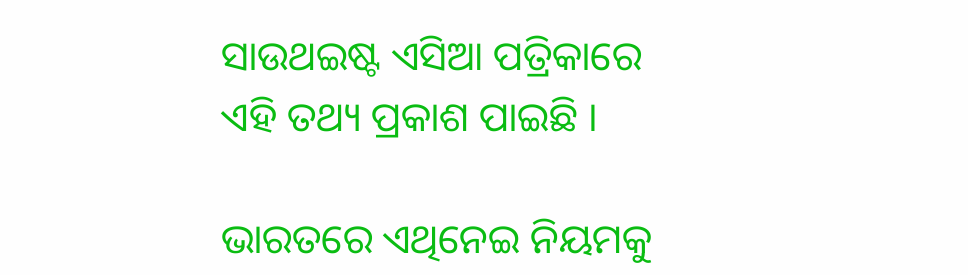ସାଉଥଇଷ୍ଟ ଏସିଆ ପତ୍ରିକାରେ ଏହି ତଥ୍ୟ ପ୍ରକାଶ ପାଇଛି ।

ଭାରତରେ ଏଥିନେଇ ନିୟମକୁ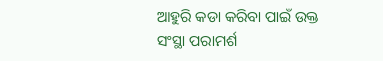ଆହୁରି କଡା କରିବା ପାଇଁ ଉକ୍ତ ସଂସ୍ଥା ପରାମର୍ଶ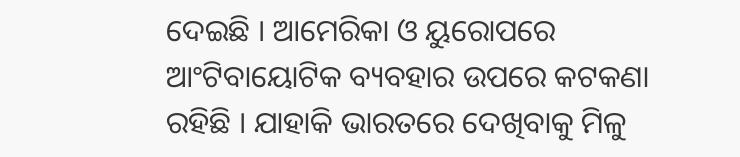ଦେଇଛି । ଆମେରିକା ଓ ୟୁରୋପରେ ଆଂଟିବାୟୋଟିକ ବ୍ୟବହାର ଉପରେ କଟକଣା ରହିଛି । ଯାହାକି ଭାରତରେ ଦେଖିବାକୁ ମିଳୁ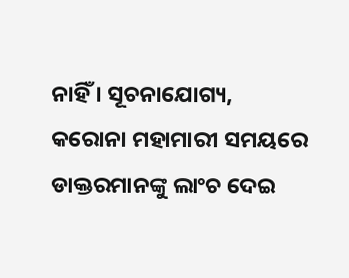ନାହିଁ । ସୂଚନାଯୋଗ୍ୟ, କରୋନା ମହାମାରୀ ସମୟରେ ଡାକ୍ତରମାନଙ୍କୁ ଲାଂଚ ଦେଇ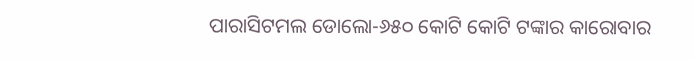ପାରାସିଟମଲ ଡୋଲୋ-୬୫୦ କୋଟି କୋଟି ଟଙ୍କାର କାରୋବାର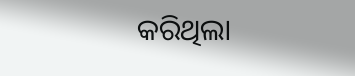କରିଥିଲା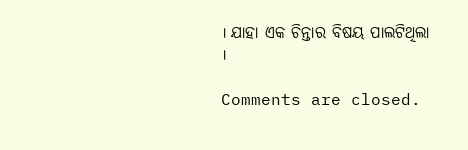। ଯାହା ଏକ ଚିନ୍ତାର ବିଷୟ ପାଲଟିଥିଲା ।

Comments are closed.